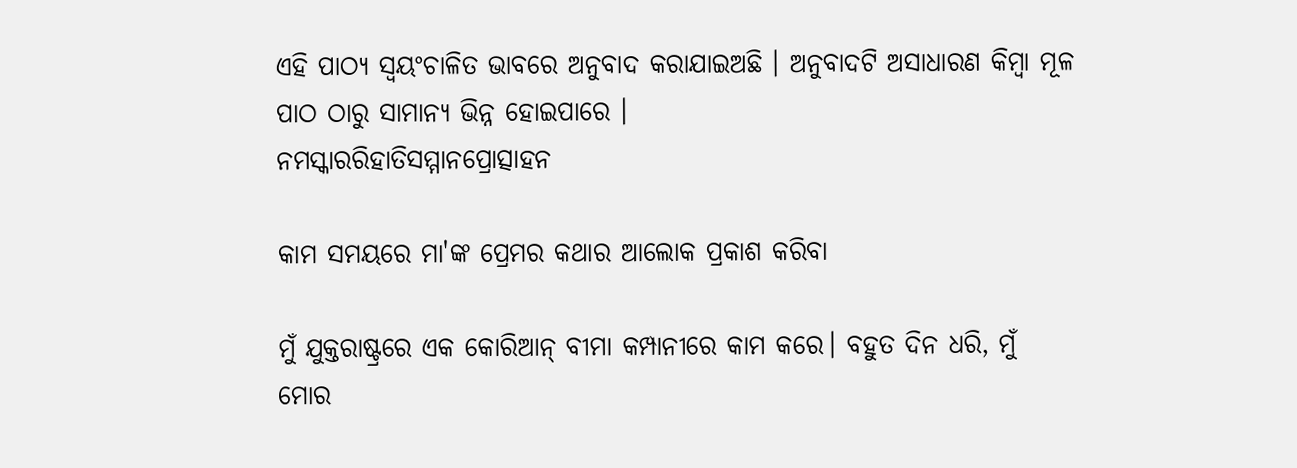ଏହି ପାଠ୍ୟ ସ୍ୱୟଂଚାଳିତ ଭାବରେ ଅନୁବାଦ କରାଯାଇଅଛି । ଅନୁବାଦଟି ଅସାଧାରଣ କିମ୍ବା ମୂଳ ପାଠ ଠାରୁ ସାମାନ୍ୟ ଭିନ୍ନ ହୋଇପାରେ ।
ନମସ୍କାରରିହାତିସମ୍ମାନପ୍ରୋତ୍ସାହନ

କାମ ସମୟରେ ମା'ଙ୍କ ପ୍ରେମର କଥାର ଆଲୋକ ପ୍ରକାଶ କରିବା

ମୁଁ ଯୁକ୍ତରାଷ୍ଟ୍ରରେ ଏକ କୋରିଆନ୍ ବୀମା କମ୍ପାନୀରେ କାମ କରେ। ବହୁତ ଦିନ ଧରି, ମୁଁ ମୋର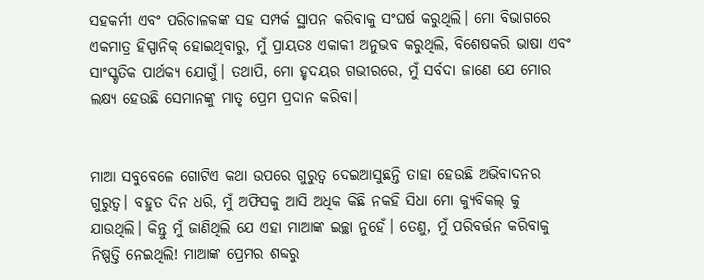ସହକର୍ମୀ ଏବଂ ପରିଚାଳକଙ୍କ ସହ ସମ୍ପର୍କ ସ୍ଥାପନ କରିବାକୁ ସଂଘର୍ଷ କରୁଥିଲି। ମୋ ବିଭାଗରେ ଏକମାତ୍ର ହିସ୍ପାନିକ୍ ହୋଇଥିବାରୁ, ମୁଁ ପ୍ରାୟତଃ ଏକାକୀ ଅନୁଭବ କରୁଥିଲି, ବିଶେଷକରି ଭାଷା ଏବଂ ସାଂସ୍କୃତିକ ପାର୍ଥକ୍ୟ ଯୋଗୁଁ। ତଥାପି, ମୋ ହୃଦୟର ଗଭୀରରେ, ମୁଁ ସର୍ବଦା ଜାଣେ ଯେ ମୋର ଲକ୍ଷ୍ୟ ହେଉଛି ସେମାନଙ୍କୁ ମାତୃ ପ୍ରେମ ପ୍ରଦାନ କରିବା।


ମାଆ ସବୁବେଳେ ଗୋଟିଏ କଥା ଉପରେ ଗୁରୁତ୍ୱ ଦେଇଆସୁଛନ୍ତି ତାହା ହେଉଛି ଅଭିବାଦନର ଗୁରୁତ୍ୱ। ବହୁତ ଦିନ ଧରି, ମୁଁ ଅଫିସକୁ ଆସି ଅଧିକ କିଛି ନକହି ସିଧା ମୋ କ୍ୟୁବିକଲ୍ କୁ ଯାଉଥିଲି। କିନ୍ତୁ ମୁଁ ଜାଣିଥିଲି ଯେ ଏହା ମାଆଙ୍କ ଇଚ୍ଛା ନୁହେଁ। ତେଣୁ, ମୁଁ ପରିବର୍ତ୍ତନ କରିବାକୁ ନିଷ୍ପତ୍ତି ନେଇଥିଲି! ମାଆଙ୍କ ପ୍ରେମର ଶବ୍ଦରୁ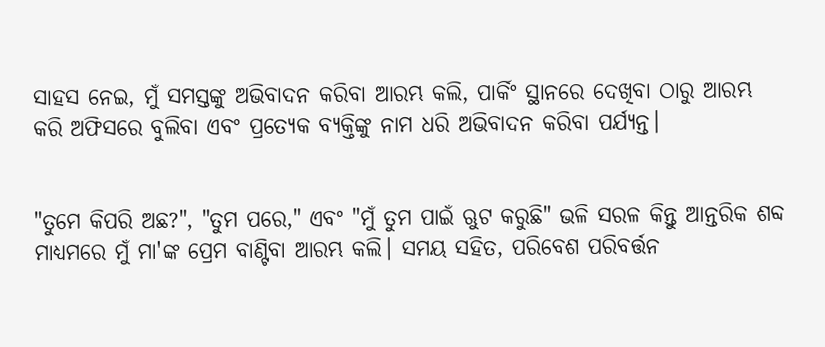ସାହସ ନେଇ, ମୁଁ ସମସ୍ତଙ୍କୁ ଅଭିବାଦନ କରିବା ଆରମ୍ଭ କଲି, ପାର୍କିଂ ସ୍ଥାନରେ ଦେଖିବା ଠାରୁ ଆରମ୍ଭ କରି ଅଫିସରେ ବୁଲିବା ଏବଂ ପ୍ରତ୍ୟେକ ବ୍ୟକ୍ତିଙ୍କୁ ନାମ ଧରି ଅଭିବାଦନ କରିବା ପର୍ଯ୍ୟନ୍ତ।


"ତୁମେ କିପରି ଅଛ?", "ତୁମ ପରେ," ଏବଂ "ମୁଁ ତୁମ ପାଇଁ ଋୁଟ କରୁଛି" ଭଳି ସରଳ କିନ୍ତୁ ଆନ୍ତରିକ ଶବ୍ଦ ମାଧ୍ୟମରେ ମୁଁ ମା'ଙ୍କ ପ୍ରେମ ବାଣ୍ଟିବା ଆରମ୍ଭ କଲି। ସମୟ ସହିତ, ପରିବେଶ ପରିବର୍ତ୍ତନ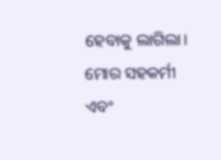ହେବାକୁ ଲାଗିଲା। ମୋର ସହକର୍ମୀ ଏବଂ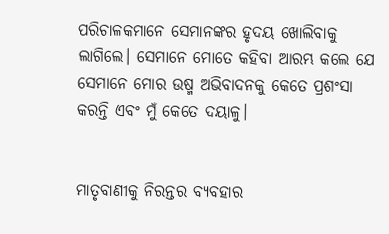ପରିଚାଳକମାନେ ସେମାନଙ୍କର ହୃଦୟ ଖୋଲିବାକୁ ଲାଗିଲେ। ସେମାନେ ମୋତେ କହିବା ଆରମ୍ଭ କଲେ ଯେ ସେମାନେ ମୋର ଉଷ୍ମ ଅଭିବାଦନକୁ କେତେ ପ୍ରଶଂସା କରନ୍ତି ଏବଂ ମୁଁ କେତେ ଦୟାଳୁ।


ମାତୃବାଣୀକୁ ନିରନ୍ତର ବ୍ୟବହାର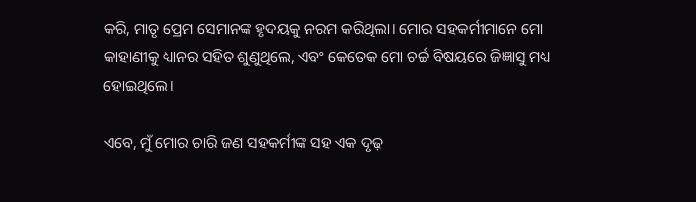କରି, ମାତୃ ପ୍ରେମ ସେମାନଙ୍କ ହୃଦୟକୁ ନରମ କରିଥିଲା। ମୋର ସହକର୍ମୀମାନେ ମୋ କାହାଣୀକୁ ଧ୍ୟାନର ସହିତ ଶୁଣୁଥିଲେ, ଏବଂ କେତେକ ମୋ ଚର୍ଚ୍ଚ ବିଷୟରେ ଜିଜ୍ଞାସୁ ମଧ୍ୟ ହୋଇଥିଲେ।

ଏବେ, ମୁଁ ମୋର ଚାରି ଜଣ ସହକର୍ମୀଙ୍କ ସହ ଏକ ଦୃଢ଼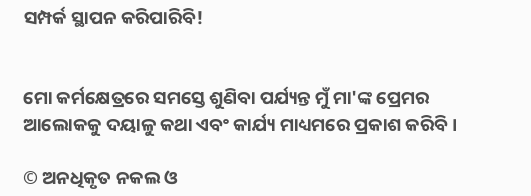ସମ୍ପର୍କ ସ୍ଥାପନ କରିପାରିବି!


ମୋ କର୍ମକ୍ଷେତ୍ରରେ ସମସ୍ତେ ଶୁଣିବା ପର୍ଯ୍ୟନ୍ତ ମୁଁ ମା'ଙ୍କ ପ୍ରେମର ଆଲୋକକୁ ଦୟାଳୁ କଥା ଏବଂ କାର୍ଯ୍ୟ ମାଧ୍ୟମରେ ପ୍ରକାଶ କରିବି।

© ଅନଧିକୃତ ନକଲ ଓ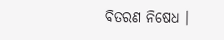ବିତରଣ ନିଷେଧ ।